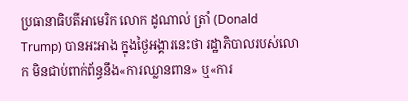ប្រធានាធិបតីអាមេរិក លោក ដូណាល់ ត្រាំ (Donald Trump) បានអះអាង ក្នុងថ្ងៃអង្គារនេះថា រដ្ឋាភិបាលរបស់លោក មិនជាប់ពាក់ព័ន្ធនឹង«ការឈ្លានពាន» ឬ«ការ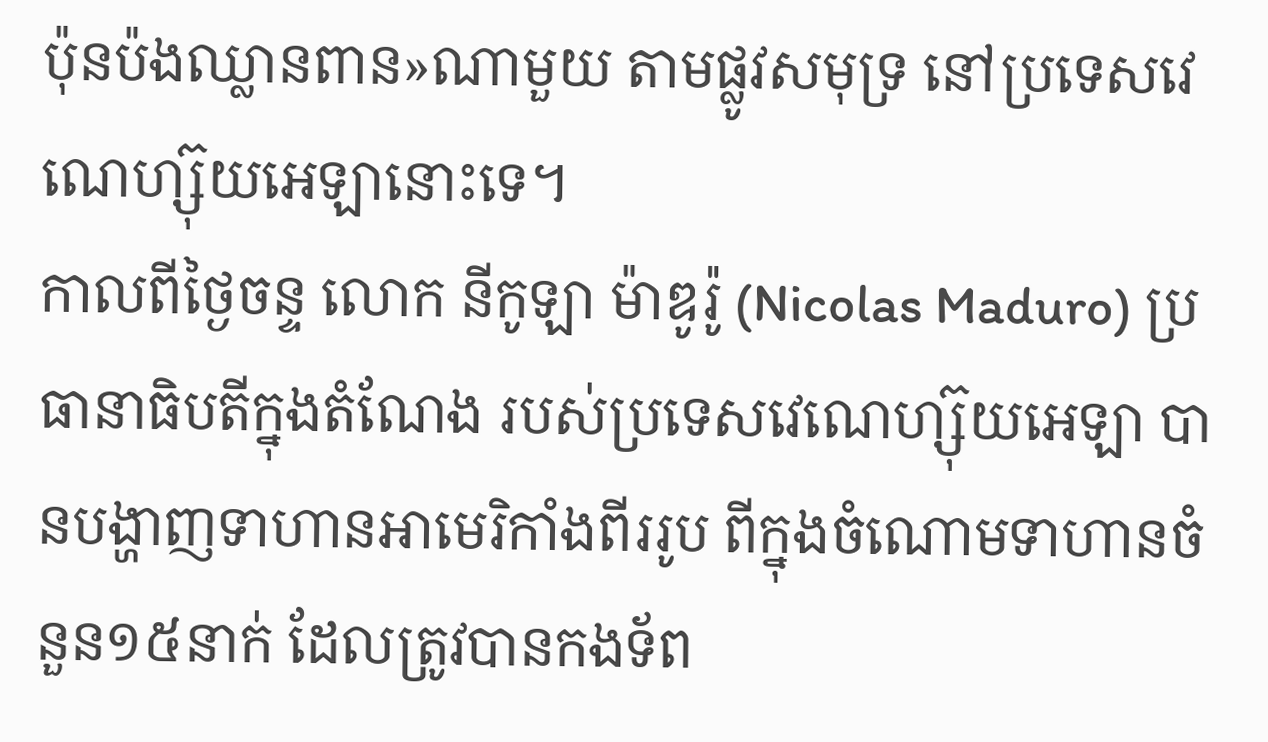ប៉ុនប៉ងឈ្លានពាន»ណាមួយ តាមផ្លូវសមុទ្រ នៅប្រទេសវេណេហ្ស៊ុយអេឡានោះទេ។
កាលពីថ្ងៃចន្ទ លោក នីកូឡា ម៉ាឌូរ៉ូ (Nicolas Maduro) ប្រធានាធិបតីក្នុងតំណែង របស់ប្រទេសវេណេហ្ស៊ុយអេឡា បានបង្ហាញទាហានអាមេរិកាំងពីររូប ពីក្នុងចំណោមទាហានចំនួន១៥នាក់ ដែលត្រូវបានកងទ័ព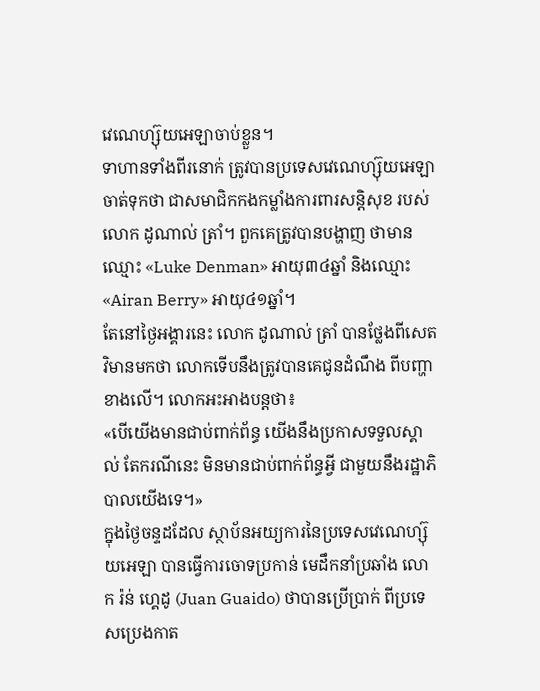វេណេហ្ស៊ុយអេឡាចាប់ខ្លួន។
ទាហានទាំងពីរនោក់ ត្រូវបានប្រទេសវេណេហ្ស៊ុយអេឡាចាត់ទុកថា ជាសមាជិកកងកម្លាំងការពារសន្តិសុខ របស់លោក ដូណាល់ ត្រាំ។ ពួកគេត្រូវបានបង្ហាញ ថាមានឈ្មោះ «Luke Denman» អាយុ៣៤ឆ្នាំ និងឈ្មោះ «Airan Berry» អាយុ៤១ឆ្នាំ។
តែនៅថ្ងៃអង្គារនេះ លោក ដូណាល់ ត្រាំ បានថ្លែងពីសេតវិមានមកថា លោកទើបនឹងត្រូវបានគេជូនដំណឹង ពីបញ្ហាខាងលើ។ លោកអះអាងបន្តថា៖
«បើយើងមានជាប់ពាក់ព័ន្ធ យើងនឹងប្រកាសទទួលស្គាល់ តែករណីនេះ មិនមានជាប់ពាក់ព័ន្ធអ្វី ជាមួយនឹងរដ្ឋាភិបាលយើងទេ។»
ក្នុងថ្ងៃចន្ទដដែល ស្ថាប័នអយ្យការនៃប្រទេសវេណេហ្ស៊ុយអេឡា បានធ្វើការចោទប្រកាន់ មេដឹកនាំប្រឆាំង លោក រ៉ន់ ហ្គេដូ (Juan Guaido) ថាបានប្រើប្រាក់ ពីប្រទេសប្រេងកាត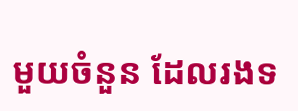មួយចំនួន ដែលរងទ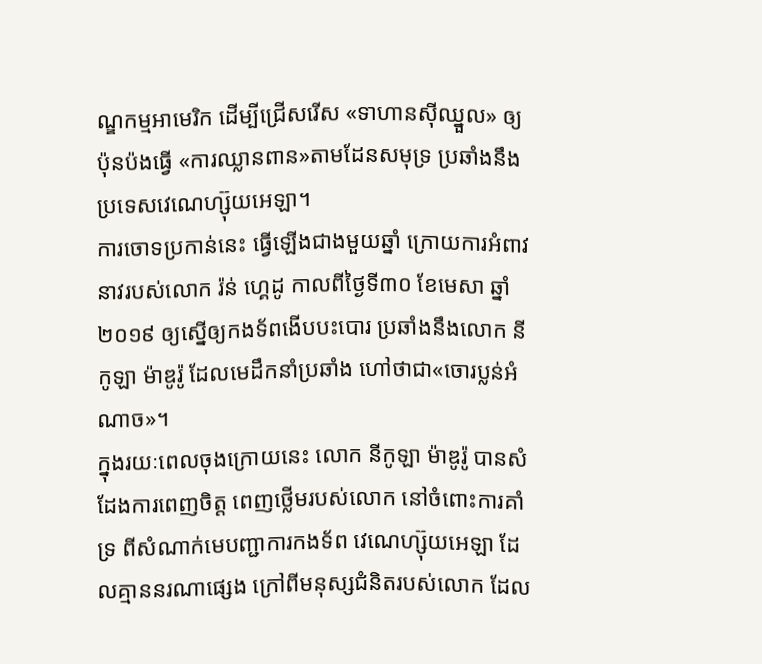ណ្ឌកម្មអាមេរិក ដើម្បីជ្រើសរើស «ទាហានស៊ីឈ្នួល» ឲ្យប៉ុនប៉ងធ្វើ «ការឈ្លានពាន»តាមដែនសមុទ្រ ប្រឆាំងនឹងប្រទេសវេណេហ្ស៊ុយអេឡា។
ការចោទប្រកាន់នេះ ធ្វើឡើងជាងមួយឆ្នាំ ក្រោយការអំពាវនាវរបស់លោក រ៉ន់ ហ្គេដូ កាលពីថ្ងៃទី៣០ ខែមេសា ឆ្នាំ២០១៩ ឲ្យស្នើឲ្យកងទ័ពងើបបះបោរ ប្រឆាំងនឹងលោក នីកូឡា ម៉ាឌូរ៉ូ ដែលមេដឹកនាំប្រឆាំង ហៅថាជា«ចោរប្លន់អំណាច»។
ក្នុងរយៈពេលចុងក្រោយនេះ លោក នីកូឡា ម៉ាឌូរ៉ូ បានសំដែងការពេញចិត្ត ពេញថ្លើមរបស់លោក នៅចំពោះការគាំទ្រ ពីសំណាក់មេបញ្ជាការកងទ័ព វេណេហ្ស៊ុយអេឡា ដែលគ្មាននរណាផ្សេង ក្រៅពីមនុស្សជំនិតរបស់លោក ដែល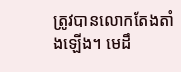ត្រូវបានលោកតែងតាំងឡើង។ មេដឹ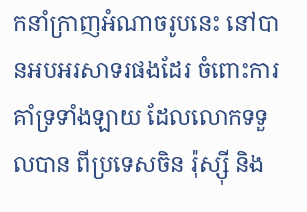កនាំក្រាញអំណាចរូបនេះ នៅបានអបអរសាទរផងដែរ ចំពោះការគាំទ្រទាំងឡាយ ដែលលោកទទួលបាន ពីប្រទេសចិន រ៉ុស្ស៊ី និង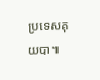ប្រទេសគុយបា៕